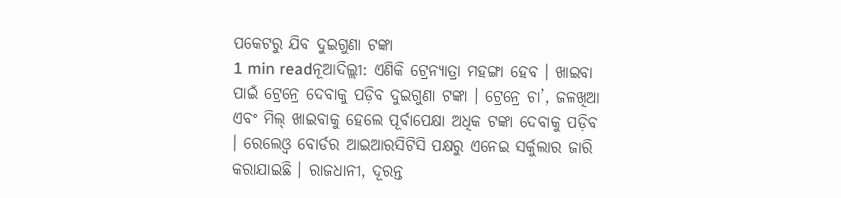ପକେଟରୁ ଯିବ ଦୁଇଗୁଣା ଟଙ୍କା
1 min readନୂଆଦିଲ୍ଲୀ: ଏଣିକି ଟ୍ରେନ୍ଯାତ୍ରା ମହଙ୍ଗା ହେବ । ଖାଇବା ପାଇଁ ଟ୍ରେନ୍ରେ ଦେବାକୁ ପଡ଼ିବ ଦୁଇଗୁଣା ଟଙ୍କା । ଟ୍ରେନ୍ରେ ଚା’, ଜଳଖିଆ ଏବଂ ମିଲ୍ ଖାଇବାକୁ ହେଲେ ପୂର୍ବାପେକ୍ଷା ଅଧିକ ଟଙ୍କା ଦେବାକୁ ପଡ଼ିବ । ରେଲେଓ୍ୱ ବୋର୍ଡର ଆଇଆରସିଟିସି ପକ୍ଷରୁ ଏନେଇ ସର୍କୁଲାର ଜାରି କରାଯାଇଛି । ରାଜଧାନୀ, ଦୂରନ୍ତ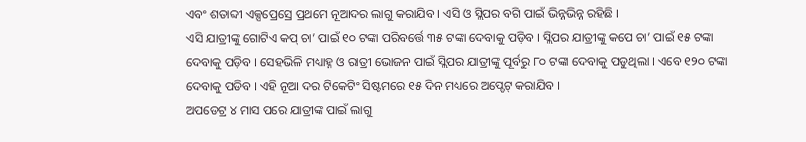ଏବଂ ଶତାବ୍ଦୀ ଏକ୍ସପ୍ରେସ୍ରେ ପ୍ରଥମେ ନୂଆଦର ଲାଗୁ କରାଯିବ । ଏସି ଓ ସ୍ଲିପର ବଗି ପାଇଁ ଭିନ୍ନଭିନ୍ନ ରହିଛି ।
ଏସି ଯାତ୍ରୀଙ୍କୁ ଗୋଟିଏ କପ୍ ଚା’ ପାଇଁ ୧୦ ଟଙ୍କା ପରିବର୍ତ୍ତେ ୩୫ ଟଙ୍କା ଦେବାକୁ ପଡ଼ିବ । ସ୍ଲିପର ଯାତ୍ରୀଙ୍କୁ କପେ ଚା’ ପାଇଁ ୧୫ ଟଙ୍କା ଦେବାକୁ ପଡ଼ିବ । ସେହଭିଳି ମଧ୍ୟାହ୍ନ ଓ ରାତ୍ରୀ ଭୋଜନ ପାଇଁ ସ୍ଲିପର ଯାତ୍ରୀଙ୍କୁ ପୂର୍ବରୁ ୮୦ ଟଙ୍କା ଦେବାକୁ ପଡୁଥିଲା । ଏବେ ୧୨୦ ଟଙ୍କା ଦେବାକୁ ପଡିବ । ଏହି ନୂଆ ଦର ଟିକେଟିଂ ସିଷ୍ଟମରେ ୧୫ ଦିନ ମଧ୍ୟରେ ଅପ୍ଡେଟ୍ କରାଯିବ ।
ଅପଡେଟ୍ର ୪ ମାସ ପରେ ଯାତ୍ରୀଙ୍କ ପାଇଁ ଲାଗୁ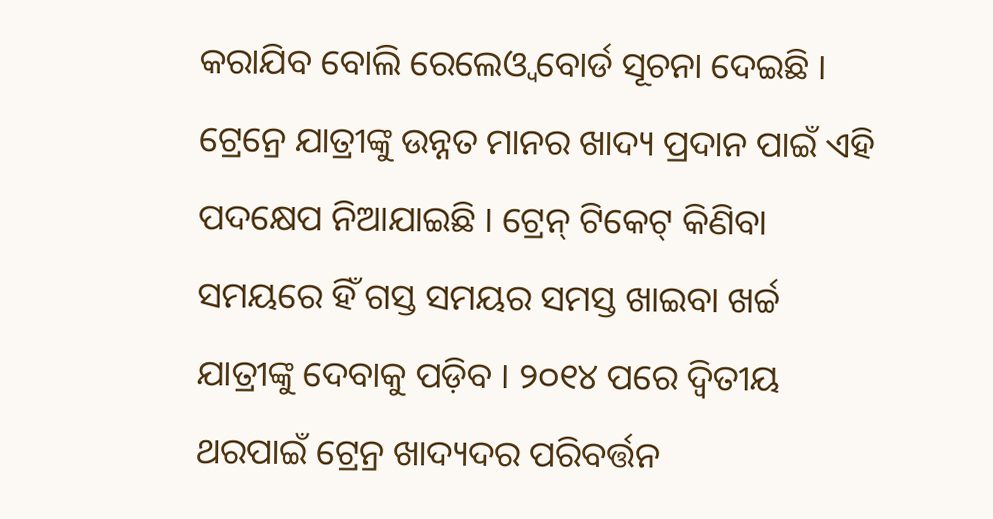କରାଯିବ ବୋଲି ରେଲେଓ୍ୱ ବୋର୍ଡ ସୂଚନା ଦେଇଛି । ଟ୍ରେନ୍ରେ ଯାତ୍ରୀଙ୍କୁ ଉନ୍ନତ ମାନର ଖାଦ୍ୟ ପ୍ରଦାନ ପାଇଁ ଏହି ପଦକ୍ଷେପ ନିଆଯାଇଛି । ଟ୍ରେନ୍ ଟିକେଟ୍ କିଣିବା ସମୟରେ ହିଁ ଗସ୍ତ ସମୟର ସମସ୍ତ ଖାଇବା ଖର୍ଚ୍ଚ ଯାତ୍ରୀଙ୍କୁ ଦେବାକୁ ପଡ଼ିବ । ୨୦୧୪ ପରେ ଦ୍ୱିତୀୟ ଥରପାଇଁ ଟ୍ରେନ୍ର ଖାଦ୍ୟଦର ପରିବର୍ତ୍ତନ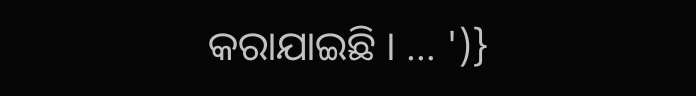କରାଯାଇଛି । … ')}